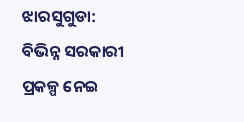ଝାରସୁଗୁଡା: ବିଭିନ୍ନ ସରକାରୀ ପ୍ରକଳ୍ପ ନେଇ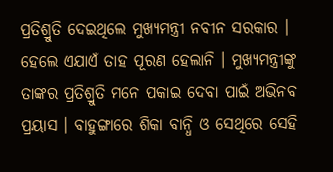ପ୍ରତିଶ୍ରୁତି ଦେଇଥିଲେ ମୁଖ୍ୟମନ୍ତ୍ରୀ ନବୀନ ସରକାର । ହେଲେ ଏଯାଏଁ ତାହ ପୂରଣ ହେଲାନି । ମୁଖ୍ୟମନ୍ତ୍ରୀଙ୍କୁ ତାଙ୍କର ପ୍ରତିଶ୍ରୁତି ମନେ ପକାଇ ଦେବା ପାଇଁ ଅଭିନବ ପ୍ରୟାସ । ବାହୁଙ୍ଗାରେ ଶିକା ବାନ୍ଧି ଓ ସେଥିରେ ସେହି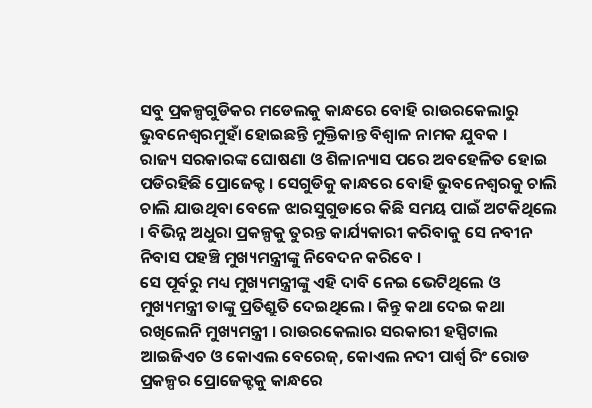ସବୁ ପ୍ରକଳ୍ପଗୁଡିକର ମଡେଲକୁ କାନ୍ଧରେ ବୋହି ରାଉରକେଲାରୁ ଭୁବନେଶ୍ୱରମୁହାଁ ହୋଇଛନ୍ତି ମୁକ୍ତିକାନ୍ତ ବିଶ୍ୱାଳ ନାମକ ଯୁବକ ।
ରାଜ୍ୟ ସରକାରଙ୍କ ଘୋଷଣା ଓ ଶିଳାନ୍ୟାସ ପରେ ଅବହେଳିତ ହୋଇ ପଡିରହିଛି ପ୍ରୋଜେକ୍ଟ । ସେଗୁଡିକୁ କାନ୍ଧରେ ବୋହି ଭୁବନେଶ୍ୱରକୁ ଚାଲି ଚାଲି ଯାଉଥିବା ବେଳେ ଝାରସୁଗୁଡାରେ କିଛି ସମୟ ପାଇଁ ଅଟକିଥିଲେ । ବିଭିନ୍ନ ଅଧୁରା ପ୍ରକଳ୍ପକୁ ତୁରନ୍ତ କାର୍ଯ୍ୟକାରୀ କରିବାକୁ ସେ ନବୀନ ନିବାସ ପହଞ୍ଚି ମୁଖ୍ୟମନ୍ତ୍ରୀଙ୍କୁ ନିବେଦନ କରିବେ ।
ସେ ପୂର୍ବରୁ ମଧ୍ୟ ମୁଖ୍ୟମନ୍ତ୍ରୀଙ୍କୁ ଏହି ଦାବି ନେଇ ଭେଟିଥିଲେ ଓ ମୁଖ୍ୟମନ୍ତ୍ରୀ ତାଙ୍କୁ ପ୍ରତିଶ୍ରୁତି ଦେଇଥିଲେ । କିନ୍ତୁ କଥା ଦେଇ କଥା ରଖିଲେନି ମୁଖ୍ୟମନ୍ତ୍ରୀ । ରାଉରକେଲାର ସରକାରୀ ହସ୍ପିଟାଲ ଆଇଜିଏଚ ଓ କୋଏଲ ବେରେଜ୍, କୋଏଲ ନଦୀ ପାର୍ଶ୍ବ ରିଂ ରୋଡ ପ୍ରକଳ୍ପର ପ୍ରୋଜେକ୍ଟକୁ କାନ୍ଧରେ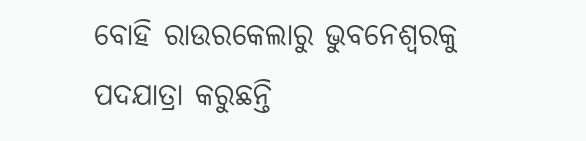ବୋହି ରାଉରକେଲାରୁ ଭୁବନେଶ୍ୱରକୁ ପଦଯାତ୍ରା କରୁଛନ୍ତି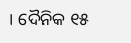। ଦୈନିକ ୧୫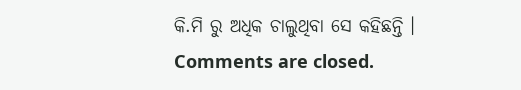କି.ମି ରୁ ଅଧିକ ଚାଲୁଥିବା ସେ କହିଛନ୍ତି ।
Comments are closed.